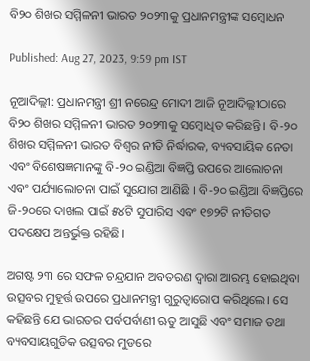ବି୨୦ ଶିଖର ସମ୍ମିଳନୀ ଭାରତ ୨୦୨୩କୁ ପ୍ରଧାନମନ୍ତ୍ରୀଙ୍କ ସମ୍ବୋଧନ

Published: Aug 27, 2023, 9:59 pm IST

ନୂଆଦିଲ୍ଲୀ: ପ୍ରଧାନମନ୍ତ୍ରୀ ଶ୍ରୀ ନରେନ୍ଦ୍ର ମୋଦୀ ଆଜି ନୂଆଦିଲ୍ଲୀଠାରେ ବି୨୦ ଶିଖର ସମ୍ମିଳନୀ ଭାରତ ୨୦୨୩କୁ ସମ୍ବୋଧିତ କରିଛନ୍ତି। ବି-୨୦ ଶିଖର ସମ୍ମିଳନୀ ଭାରତ ବିଶ୍ୱର ନୀତି ନିର୍ଦ୍ଧାରକ, ବ୍ୟବସାୟିକ ନେତା ଏବଂ ବିଶେଷଜ୍ଞମାନଙ୍କୁ ବି-୨୦ ଇଣ୍ଡିଆ ବିଜ୍ଞପ୍ତି ଉପରେ ଆଲୋଚନା ଏବଂ ପର୍ଯ୍ୟାଲୋଚନା ପାଇଁ ସୁଯୋଗ ଆଣିଛି । ବି-୨୦ ଇଣ୍ଡିଆ ବିଜ୍ଞପ୍ତିରେ ଜି-୨୦ରେ ଦାଖଲ ପାଇଁ ୫୪ଟି ସୁପାରିସ ଏବଂ ୧୭୨ଟି ନୀତିଗତ ପଦକ୍ଷେପ ଅନ୍ତର୍ଭୁକ୍ତ ରହିଛି।

ଅଗଷ୍ଟ ୨୩ ରେ ସଫଳ ଚନ୍ଦ୍ରଯାନ ଅବତରଣ ଦ୍ୱାରା ଆରମ୍ଭ ହୋଇଥିବା ଉତ୍ସବର ମୁହୂର୍ତ୍ତ ଉପରେ ପ୍ରଧାନମନ୍ତ୍ରୀ ଗୁରୁତ୍ୱାରୋପ କରିଥିଲେ। ସେ କହିଛନ୍ତି ଯେ ଭାରତର ପର୍ବପର୍ବାଣୀ ଋତୁ ଆସୁଛି ଏବଂ ସମାଜ ତଥା ବ୍ୟବସାୟଗୁଡିକ ଉତ୍ସବର ମୁଡରେ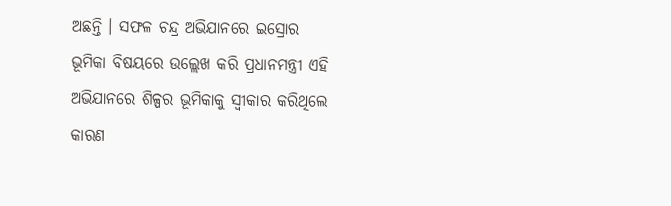ଅଛନ୍ତି । ସଫଳ ଚନ୍ଦ୍ର ଅଭିଯାନରେ ଇସ୍ରୋର ଭୂମିକା ବିଷୟରେ ଉଲ୍ଲେଖ କରି ପ୍ରଧାନମନ୍ତ୍ରୀ ଏହି ଅଭିଯାନରେ ଶିଳ୍ପର ଭୂମିକାକୁ ସ୍ୱୀକାର କରିଥିଲେ କାରଣ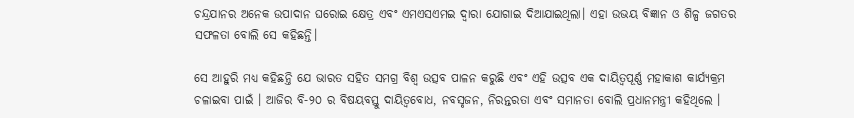ଚନ୍ଦ୍ରଯାନର ଅନେକ ଉପାଦାନ ଘରୋଇ କ୍ଷେତ୍ର ଏବଂ ଏମଏସଏମଇ ଦ୍ୱାରା ଯୋଗାଇ ଦିଆଯାଇଥିଲା। ଏହା ଉଭୟ ବିଜ୍ଞାନ ଓ ଶିଳ୍ପ ଜଗତର ସଫଳତା ବୋଲି ସେ କହିଛନ୍ତି।

ସେ ଆହୁରି ମଧ୍ୟ କହିଛନ୍ତି ଯେ ଭାରତ ସହିତ ସମଗ୍ର ବିଶ୍ୱ ଉତ୍ସବ ପାଳନ କରୁଛି ଏବଂ ଏହି ଉତ୍ସବ ଏକ ଦାୟିତ୍ୱପୂର୍ଣ୍ଣ ମହାକାଶ କାର୍ଯ୍ୟକ୍ରମ ଚଳାଇବା ପାଇଁ । ଆଜିର ବି-୨୦ ର ବିଷୟବସ୍ତୁ ଦାୟିତ୍ୱବୋଧ, ନବସୃଜନ, ନିରନ୍ତରତା ଏବଂ ସମାନତା ବୋଲି ପ୍ରଧାନମନ୍ତ୍ରୀ କହିଥିଲେ ।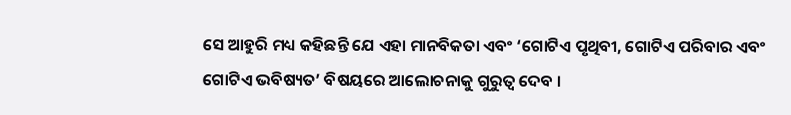ସେ ଆହୁରି ମଧ୍ୟ କହିଛନ୍ତି ଯେ ଏହା ମାନବିକତା ଏବଂ ‘ଗୋଟିଏ ପୃଥିବୀ, ଗୋଟିଏ ପରିବାର ଏବଂ ଗୋଟିଏ ଭବିଷ୍ୟତ’ ବିଷୟରେ ଆଲୋଚନାକୁ ଗୁରୁତ୍ୱ ଦେବ ।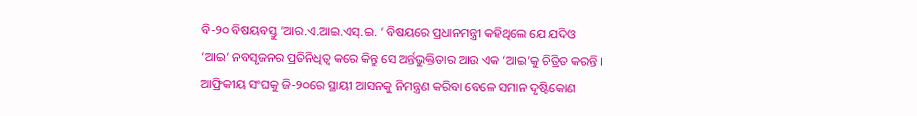ବି-୨୦ ବିଷୟବସ୍ତୁ ‘ଆର.ଏ.ଆଇ.ଏସ୍.ଇ. ‘ ବିଷୟରେ ପ୍ରଧାନମନ୍ତ୍ରୀ କହିଥିଲେ ଯେ ଯଦିଓ ‘ଆଇ’ ନବସୃଜନର ପ୍ରତିନିଧିତ୍ୱ କରେ କିନ୍ତୁ ସେ ଅର୍ନ୍ତଭୁକ୍ତିତାର ଆଉ ଏକ ‘ଆଇ’କୁ ଚିତ୍ରିତ କରନ୍ତି । ଆଫ୍ରିକୀୟ ସଂଘକୁ ଜି-୨୦ରେ ସ୍ଥାୟୀ ଆସନକୁ ନିମନ୍ତ୍ରଣ କରିବା ବେଳେ ସମାନ ଦୃଷ୍ଟିକୋଣ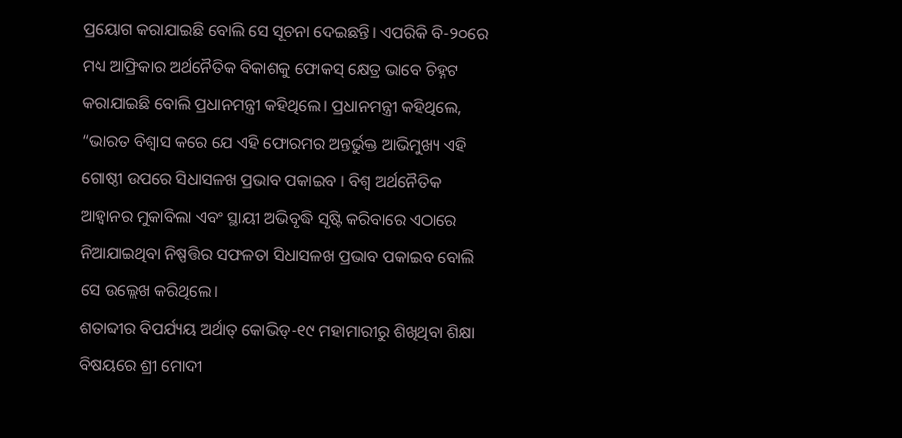ପ୍ରୟୋଗ କରାଯାଇଛି ବୋଲି ସେ ସୂଚନା ଦେଇଛନ୍ତି। ଏପରିକି ବି-୨୦ରେ ମଧ୍ୟ ଆଫ୍ରିକାର ଅର୍ଥନୈତିକ ବିକାଶକୁ ଫୋକସ୍ କ୍ଷେତ୍ର ଭାବେ ଚିହ୍ନଟ କରାଯାଇଛି ବୋଲି ପ୍ରଧାନମନ୍ତ୍ରୀ କହିଥିଲେ। ପ୍ରଧାନମନ୍ତ୍ରୀ କହିଥିଲେ, “ଭାରତ ବିଶ୍ୱାସ କରେ ଯେ ଏହି ଫୋରମର ଅନ୍ତର୍ଭୁକ୍ତ ଆଭିମୁଖ୍ୟ ଏହି ଗୋଷ୍ଠୀ ଉପରେ ସିଧାସଳଖ ପ୍ରଭାବ ପକାଇବ । ବିଶ୍ୱ ଅର୍ଥନୈତିକ ଆହ୍ୱାନର ମୁକାବିଲା ଏବଂ ସ୍ଥାୟୀ ଅଭିବୃଦ୍ଧି ସୃଷ୍ଟି କରିବାରେ ଏଠାରେ ନିଆଯାଇଥିବା ନିଷ୍ପତ୍ତିର ସଫଳତା ସିଧାସଳଖ ପ୍ରଭାବ ପକାଇବ ବୋଲି ସେ ଉଲ୍ଲେଖ କରିଥିଲେ।
ଶତାବ୍ଦୀର ବିପର୍ଯ୍ୟୟ ଅର୍ଥାତ୍ କୋଭିଡ୍-୧୯ ମହାମାରୀରୁ ଶିଖିଥିବା ଶିକ୍ଷା ବିଷୟରେ ଶ୍ରୀ ମୋଦୀ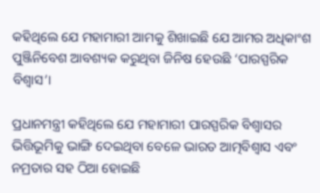କହିଥିଲେ ଯେ ମହାମାରୀ ଆମକୁ ଶିଖାଇଛି ଯେ ଆମର ଅଧିକାଂଶ ପୁଞ୍ଜିନିବେଶ ଆବଶ୍ୟକ କରୁଥିବା ଜିନିଷ ହେଉଛି ‘ପାରସ୍ପରିକ ବିଶ୍ୱାସ’।

ପ୍ରଧାନମନ୍ତ୍ରୀ କହିଥିଲେ ଯେ ମହାମାରୀ ପାରସ୍ପରିକ ବିଶ୍ୱାସର ଭିତ୍ତିଭୂମିକୁ ଭାଙ୍ଗି ଦେଇଥିବା ବେଳେ ଭାରତ ଆତ୍ମବିଶ୍ୱାସ ଏବଂ ନମ୍ରତାର ସହ ଠିଆ ହୋଇଛି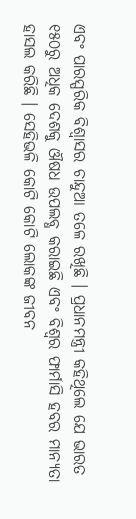ଏବଂ ପାରସ୍ପରିକ ବିଶ୍ୱାସର ଚାନ୍ଦୁଆ ତଳେ ରଖିଛି । ପ୍ରଧାନମନ୍ତ୍ରୀ କହିଥିଲେ ଯେ ଭାରତ ୧୫୦ରୁ ଅଧିକ ଦେଶକୁ ଔଷଧ ଉପଲବ୍ଧ କରାଇଛି ଏବଂ ବିଶ୍ୱର ଫାର୍ମାସି ହବର ମାନ୍ୟତା ହାସଲ କରିଛି । ସେହିଭଳି କୋଟି କୋଟି ଲୋକଙ୍କ ଜୀବନ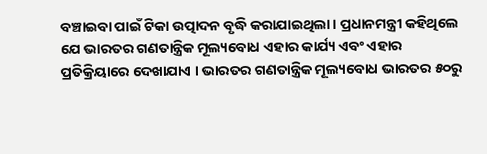ବଞ୍ଚାଇବା ପାଇଁ ଟିକା ଉତ୍ପାଦନ ବୃଦ୍ଧି କରାଯାଇଥିଲା। ପ୍ରଧାନମନ୍ତ୍ରୀ କହିଥିଲେ ଯେ ଭାରତର ଗଣତାନ୍ତ୍ରିକ ମୂଲ୍ୟବୋଧ ଏହାର କାର୍ଯ୍ୟ ଏବଂ ଏହାର ପ୍ରତିକ୍ରିୟାରେ ଦେଖାଯାଏ । ଭାରତର ଗଣତାନ୍ତ୍ରିକ ମୂଲ୍ୟବୋଧ ଭାରତର ୫୦ରୁ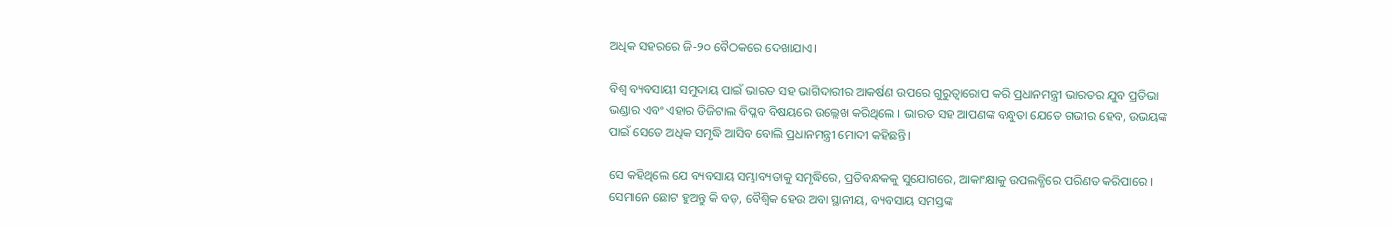ଅଧିକ ସହରରେ ଜି-୨୦ ବୈଠକରେ ଦେଖାଯାଏ।

ବିଶ୍ୱ ବ୍ୟବସାୟୀ ସମୁଦାୟ ପାଇଁ ଭାରତ ସହ ଭାଗିଦାରୀର ଆକର୍ଷଣ ଉପରେ ଗୁରୁତ୍ୱାରୋପ କରି ପ୍ରଧାନମନ୍ତ୍ରୀ ଭାରତର ଯୁବ ପ୍ରତିଭା ଭଣ୍ଡାର ଏବଂ ଏହାର ଡିଜିଟାଲ ବିପ୍ଳବ ବିଷୟରେ ଉଲ୍ଲେଖ କରିଥିଲେ । ଭାରତ ସହ ଆପଣଙ୍କ ବନ୍ଧୁତା ଯେତେ ଗଭୀର ହେବ, ଉଭୟଙ୍କ ପାଇଁ ସେତେ ଅଧିକ ସମୃଦ୍ଧି ଆସିବ ବୋଲି ପ୍ରଧାନମନ୍ତ୍ରୀ ମୋଦୀ କହିଛନ୍ତି।

ସେ କହିଥିଲେ ଯେ ବ୍ୟବସାୟ ସମ୍ଭାବ୍ୟତାକୁ ସମୃଦ୍ଧିରେ, ପ୍ରତିବନ୍ଧକକୁ ସୁଯୋଗରେ, ଆକାଂକ୍ଷାକୁ ଉପଲବ୍ଧିରେ ପରିଣତ କରିପାରେ । ସେମାନେ ଛୋଟ ହୁଅନ୍ତୁ କି ବଡ଼, ବୈଶ୍ବିକ ହେଉ ଅବା ସ୍ଥାନୀୟ, ବ୍ୟବସାୟ ସମସ୍ତଙ୍କ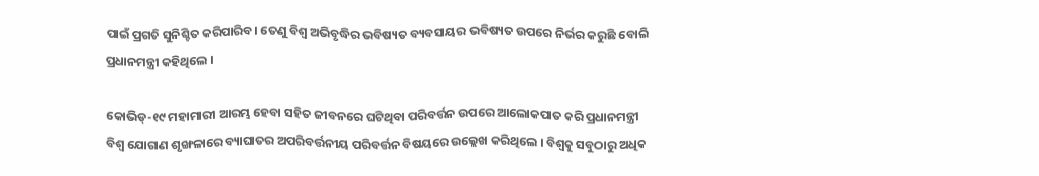ପାଇଁ ପ୍ରଗତି ସୁନିଶ୍ଚିତ କରିପାରିବ। ତେଣୁ ବିଶ୍ୱ ଅଭିବୃଦ୍ଧିର ଭବିଷ୍ୟତ ବ୍ୟବସାୟର ଭବିଷ୍ୟତ ଉପରେ ନିର୍ଭର କରୁଛି ବୋଲି ପ୍ରଧାନମନ୍ତ୍ରୀ କହିଥିଲେ ।

କୋଭିଡ୍-୧୯ ମହାମାରୀ ଆରମ୍ଭ ହେବା ସହିତ ଜୀବନରେ ଘଟିଥିବା ପରିବର୍ତ୍ତନ ଉପରେ ଆଲୋକପାତ କରି ପ୍ରଧାନମନ୍ତ୍ରୀ ବିଶ୍ୱ ଯୋଗାଣ ଶୃଙ୍ଖଳାରେ ବ୍ୟାଘାତର ଅପରିବର୍ତ୍ତନୀୟ ପରିବର୍ତ୍ତନ ବିଷୟରେ ଉଲ୍ଲେଖ କରିଥିଲେ । ବିଶ୍ୱକୁ ସବୁଠାରୁ ଅଧିକ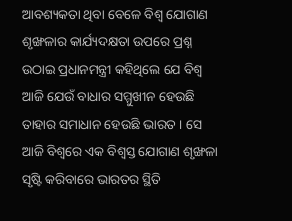ଆବଶ୍ୟକତା ଥିବା ବେଳେ ବିଶ୍ୱ ଯୋଗାଣ ଶୃଙ୍ଖଳାର କାର୍ଯ୍ୟଦକ୍ଷତା ଉପରେ ପ୍ରଶ୍ନ ଉଠାଇ ପ୍ରଧାନମନ୍ତ୍ରୀ କହିଥିଲେ ଯେ ବିଶ୍ୱ ଆଜି ଯେଉଁ ବାଧାର ସମ୍ମୁଖୀନ ହେଉଛି ତାହାର ସମାଧାନ ହେଉଛି ଭାରତ । ସେ ଆଜି ବିଶ୍ୱରେ ଏକ ବିଶ୍ୱସ୍ତ ଯୋଗାଣ ଶୃଙ୍ଖଳା ସୃଷ୍ଟି କରିବାରେ ଭାରତର ସ୍ଥିତି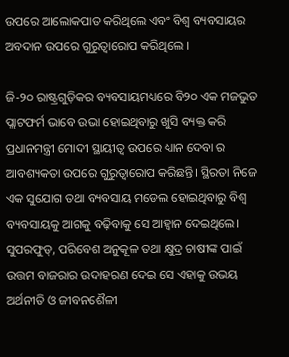ଉପରେ ଆଲୋକପାତ କରିଥିଲେ ଏବଂ ବିଶ୍ୱ ବ୍ୟବସାୟର ଅବଦାନ ଉପରେ ଗୁରୁତ୍ୱାରୋପ କରିଥିଲେ ।

ଜି-୨୦ ରାଷ୍ଟ୍ରଗୁଡ଼ିକର ବ୍ୟବସାୟମଧ୍ୟରେ ବି୨୦ ଏକ ମଜଭୁତ ପ୍ଲାଟଫର୍ମ ଭାବେ ଉଭା ହୋଇଥିବାରୁ ଖୁସି ବ୍ୟକ୍ତ କରି ପ୍ରଧାନମନ୍ତ୍ରୀ ମୋଦୀ ସ୍ଥାୟୀତ୍ବ ଉପରେ ଧ୍ୟାନ ଦେବା ର ଆବଶ୍ୟକତା ଉପରେ ଗୁରୁତ୍ୱାରୋପ କରିଛନ୍ତି। ସ୍ଥିରତା ନିଜେ ଏକ ସୁଯୋଗ ତଥା ବ୍ୟବସାୟ ମଡେଲ ହୋଇଥିବାରୁ ବିଶ୍ୱ ବ୍ୟବସାୟକୁ ଆଗକୁ ବଢ଼ିବାକୁ ସେ ଆହ୍ୱାନ ଦେଇଥିଲେ। ସୁପରଫୁଡ୍, ପରିବେଶ ଅନୁକୂଳ ତଥା କ୍ଷୁଦ୍ର ଚାଷୀଙ୍କ ପାଇଁ ଉତ୍ତମ ବାଜରାର ଉଦାହରଣ ଦେଇ ସେ ଏହାକୁ ଉଭୟ ଅର୍ଥନୀତି ଓ ଜୀବନଶୈଳୀ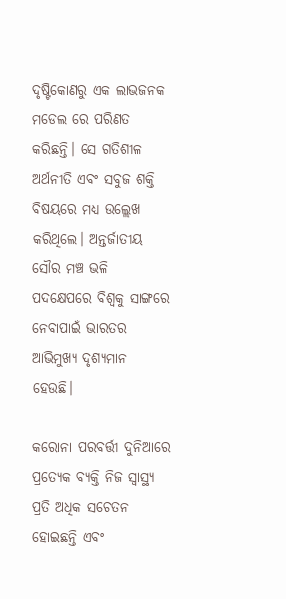ଦୃଷ୍ଟିକୋଣରୁ ଏକ ଲାଭଜନକ ମଡେଲ ରେ ପରିଣତ କରିଛନ୍ତି। ସେ ଗତିଶୀଳ ଅର୍ଥନୀତି ଏବଂ ସବୁଜ ଶକ୍ତି ବିଷୟରେ ମଧ୍ୟ ଉଲ୍ଲେଖ କରିଥିଲେ। ଅନ୍ତର୍ଜାତୀୟ ସୌର ମଞ୍ଚ ଭଳି ପଦକ୍ଷେପରେ ବିଶ୍ୱକୁ ସାଙ୍ଗରେ ନେବାପାଇଁ ଭାରତର ଆଭିମୁଖ୍ୟ ଦୃଶ୍ୟମାନ ହେଉଛି।

କରୋନା ପରବର୍ତ୍ତୀ ଦୁନିଆରେ ପ୍ରତ୍ୟେକ ବ୍ୟକ୍ତି ନିଜ ସ୍ୱାସ୍ଥ୍ୟ ପ୍ରତି ଅଧିକ ସଚେତନ ହୋଇଛନ୍ତି ଏବଂ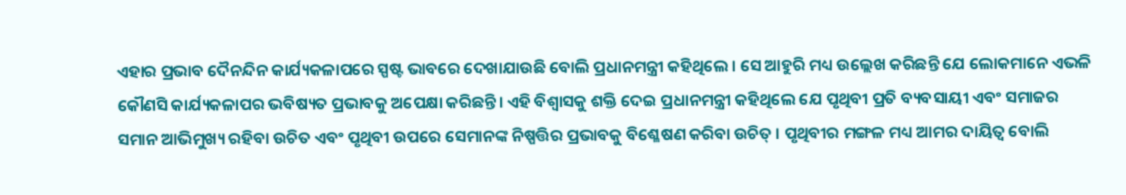ଏହାର ପ୍ରଭାବ ଦୈନନ୍ଦିନ କାର୍ଯ୍ୟକଳାପରେ ସ୍ପଷ୍ଟ ଭାବରେ ଦେଖାଯାଉଛି ବୋଲି ପ୍ରଧାନମନ୍ତ୍ରୀ କହିଥିଲେ । ସେ ଆହୁରି ମଧ୍ୟ ଉଲ୍ଲେଖ କରିଛନ୍ତି ଯେ ଲୋକମାନେ ଏଭଳି କୌଣସି କାର୍ଯ୍ୟକଳାପର ଭବିଷ୍ୟତ ପ୍ରଭାବକୁ ଅପେକ୍ଷା କରିଛନ୍ତି। ଏହି ବିଶ୍ୱାସକୁ ଶକ୍ତି ଦେଇ ପ୍ରଧାନମନ୍ତ୍ରୀ କହିଥିଲେ ଯେ ପୃଥିବୀ ପ୍ରତି ବ୍ୟବସାୟୀ ଏବଂ ସମାଜର ସମାନ ଆଭିମୁଖ୍ୟ ରହିବା ଉଚିତ ଏବଂ ପୃଥିବୀ ଉପରେ ସେମାନଙ୍କ ନିଷ୍ପତ୍ତିର ପ୍ରଭାବକୁ ବିଶ୍ଳେଷଣ କରିବା ଉଚିତ୍ । ପୃଥିବୀର ମଙ୍ଗଳ ମଧ୍ୟ ଆମର ଦାୟିତ୍ୱ ବୋଲି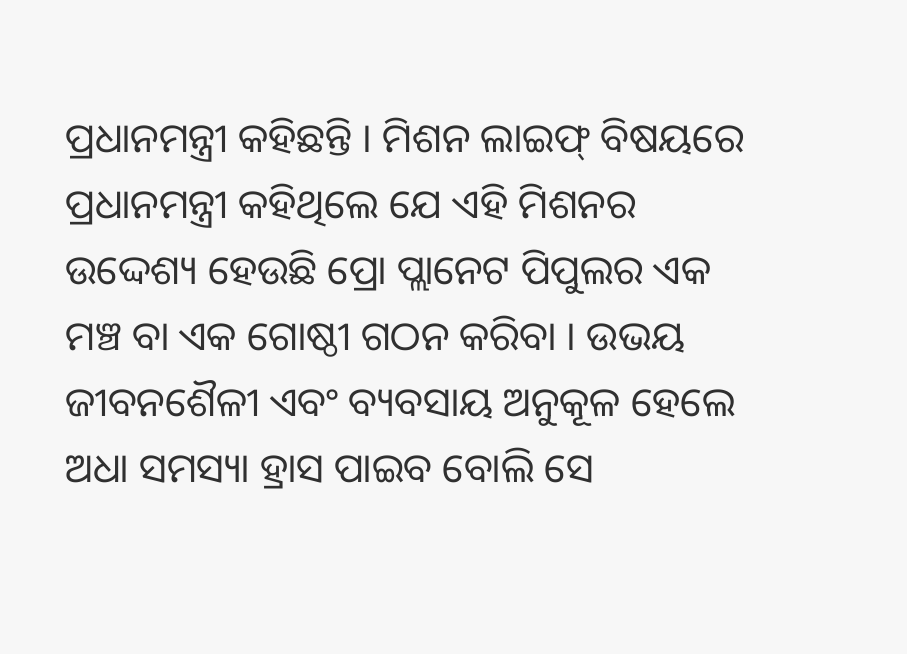ପ୍ରଧାନମନ୍ତ୍ରୀ କହିଛନ୍ତି । ମିଶନ ଲାଇଫ୍ ବିଷୟରେ ପ୍ରଧାନମନ୍ତ୍ରୀ କହିଥିଲେ ଯେ ଏହି ମିଶନର ଉଦ୍ଦେଶ୍ୟ ହେଉଛି ପ୍ରୋ ପ୍ଲାନେଟ ପିପୁଲର ଏକ ମଞ୍ଚ ବା ଏକ ଗୋଷ୍ଠୀ ଗଠନ କରିବା । ଉଭୟ ଜୀବନଶୈଳୀ ଏବଂ ବ୍ୟବସାୟ ଅନୁକୂଳ ହେଲେ ଅଧା ସମସ୍ୟା ହ୍ରାସ ପାଇବ ବୋଲି ସେ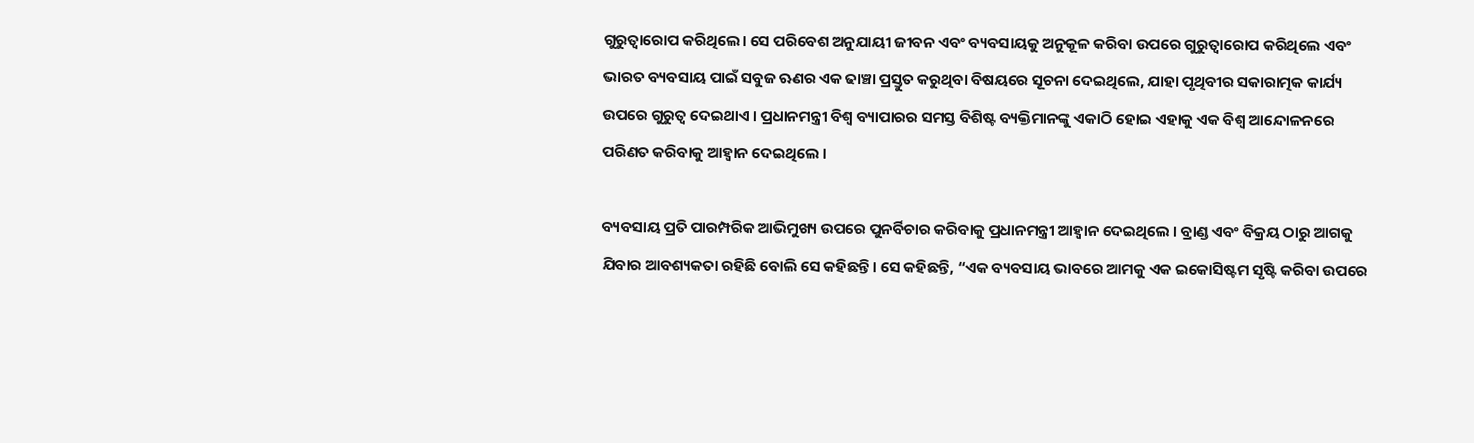ଗୁରୁତ୍ୱାରୋପ କରିଥିଲେ। ସେ ପରିବେଶ ଅନୁଯାୟୀ ଜୀବନ ଏବଂ ବ୍ୟବସାୟକୁ ଅନୁକୂଳ କରିବା ଉପରେ ଗୁରୁତ୍ୱାରୋପ କରିଥିଲେ ଏବଂ ଭାରତ ବ୍ୟବସାୟ ପାଇଁ ସବୁଜ ଋଣର ଏକ ଢାଞ୍ଚା ପ୍ରସ୍ତୁତ କରୁଥିବା ବିଷୟରେ ସୂଚନା ଦେଇଥିଲେ, ଯାହା ପୃଥିବୀର ସକାରାତ୍ମକ କାର୍ଯ୍ୟ ଉପରେ ଗୁରୁତ୍ୱ ଦେଇଥାଏ । ପ୍ରଧାନମନ୍ତ୍ରୀ ବିଶ୍ୱ ବ୍ୟାପାରର ସମସ୍ତ ବିଶିଷ୍ଟ ବ୍ୟକ୍ତିମାନଙ୍କୁ ଏକାଠି ହୋଇ ଏହାକୁ ଏକ ବିଶ୍ୱ ଆନ୍ଦୋଳନରେ ପରିଣତ କରିବାକୁ ଆହ୍ୱାନ ଦେଇଥିଲେ ।

ବ୍ୟବସାୟ ପ୍ରତି ପାରମ୍ପରିକ ଆଭିମୁଖ୍ୟ ଉପରେ ପୁନର୍ବିଚାର କରିବାକୁ ପ୍ରଧାନମନ୍ତ୍ରୀ ଆହ୍ୱାନ ଦେଇଥିଲେ । ବ୍ରାଣ୍ଡ ଏବଂ ବିକ୍ରୟ ଠାରୁ ଆଗକୁ ଯିବାର ଆବଶ୍ୟକତା ରହିଛି ବୋଲି ସେ କହିଛନ୍ତି। ସେ କହିଛନ୍ତି, “ଏକ ବ୍ୟବସାୟ ଭାବରେ ଆମକୁ ଏକ ଇକୋସିଷ୍ଟମ ସୃଷ୍ଟି କରିବା ଉପରେ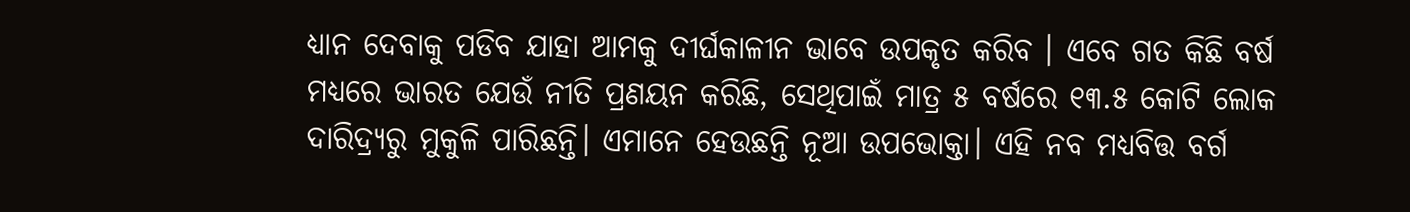ଧ୍ୟାନ ଦେବାକୁ ପଡିବ ଯାହା ଆମକୁ ଦୀର୍ଘକାଳୀନ ଭାବେ ଉପକୃତ କରିବ । ଏବେ ଗତ କିଛି ବର୍ଷ ମଧ୍ୟରେ ଭାରତ ଯେଉଁ ନୀତି ପ୍ରଣୟନ କରିଛି, ସେଥିପାଇଁ ମାତ୍ର ୫ ବର୍ଷରେ ୧୩.୫ କୋଟି ଲୋକ ଦାରିଦ୍ର୍ୟରୁ ମୁକୁଳି ପାରିଛନ୍ତି। ଏମାନେ ହେଉଛନ୍ତି ନୂଆ ଉପଭୋକ୍ତା। ଏହି ନବ ମଧ୍ୟବିତ୍ତ ବର୍ଗ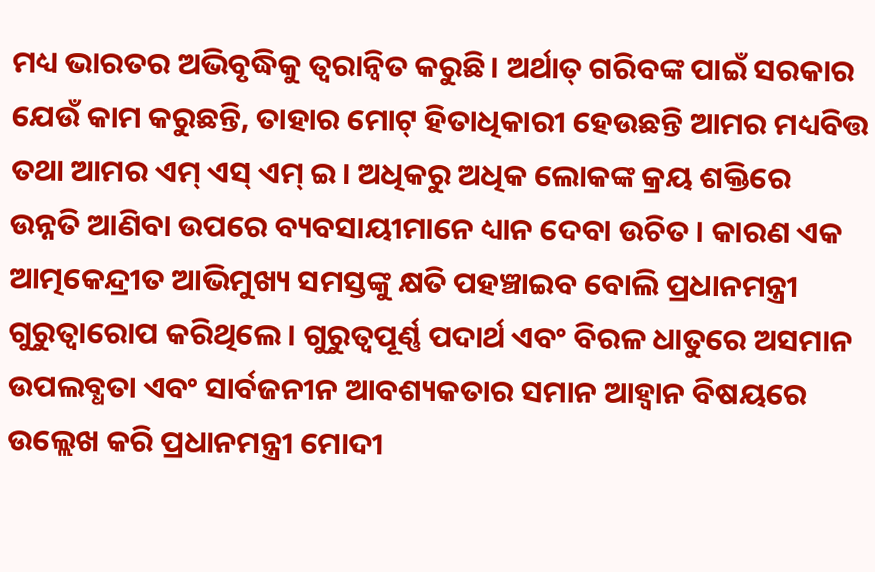ମଧ୍ୟ ଭାରତର ଅଭିବୃଦ୍ଧିକୁ ତ୍ୱରାନ୍ୱିତ କରୁଛି। ଅର୍ଥାତ୍ ଗରିବଙ୍କ ପାଇଁ ସରକାର ଯେଉଁ କାମ କରୁଛନ୍ତି, ତାହାର ମୋଟ୍ ହିତାଧିକାରୀ ହେଉଛନ୍ତି ଆମର ମଧ୍ୟବିତ୍ତ ତଥା ଆମର ଏମ୍ ଏସ୍ ଏମ୍ ଇ। ଅଧିକରୁ ଅଧିକ ଲୋକଙ୍କ କ୍ରୟ ଶକ୍ତିରେ ଉନ୍ନତି ଆଣିବା ଉପରେ ବ୍ୟବସାୟୀମାନେ ଧ୍ୟାନ ଦେବା ଉଚିତ । କାରଣ ଏକ ଆତ୍ମକେନ୍ଦ୍ରୀତ ଆଭିମୁଖ୍ୟ ସମସ୍ତଙ୍କୁ କ୍ଷତି ପହଞ୍ଚାଇବ ବୋଲି ପ୍ରଧାନମନ୍ତ୍ରୀ ଗୁରୁତ୍ୱାରୋପ କରିଥିଲେ । ଗୁରୁତ୍ବପୂର୍ଣ୍ଣ ପଦାର୍ଥ ଏବଂ ବିରଳ ଧାତୁରେ ଅସମାନ ଉପଲବ୍ଧତା ଏବଂ ସାର୍ବଜନୀନ ଆବଶ୍ୟକତାର ସମାନ ଆହ୍ୱାନ ବିଷୟରେ ଉଲ୍ଲେଖ କରି ପ୍ରଧାନମନ୍ତ୍ରୀ ମୋଦୀ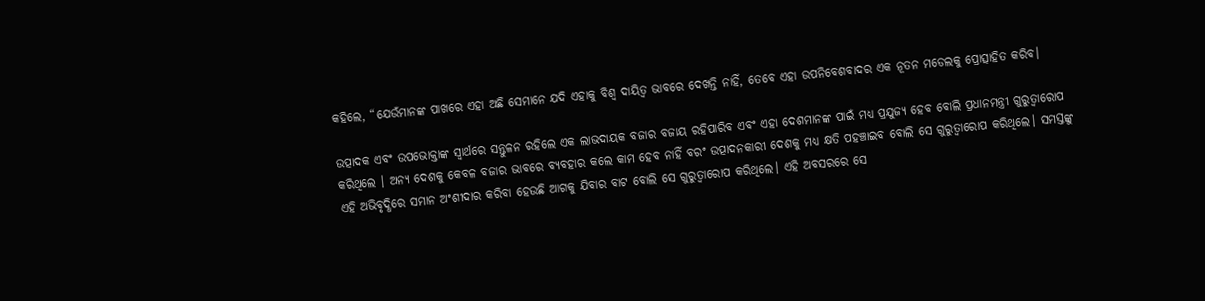କହିଲେ, “ଯେଉଁମାନଙ୍କ ପାଖରେ ଏହା ଅଛି ସେମାନେ ଯଦି ଏହାକୁ ବିଶ୍ୱ ଦାୟିତ୍ୱ ଭାବରେ ଦେଖନ୍ତି ନାହିଁ, ତେବେ ଏହା ଉପନିବେଶବାଦର ଏକ ନୂତନ ମଡେଲକୁ ପ୍ରୋତ୍ସାହିତ କରିବ।

ଉତ୍ପାଦକ ଏବଂ ଉପଭୋକ୍ତାଙ୍କ ସ୍ୱାର୍ଥରେ ସନ୍ତୁଳନ ରହିଲେ ଏକ ଲାଭଦାୟକ ବଜାର ବଜାୟ ରହିପାରିବ ଏବଂ ଏହା ଦେଶମାନଙ୍କ ପାଇଁ ମଧ୍ୟ ପ୍ରଯୁଜ୍ୟ ହେବ ବୋଲି ପ୍ରଧାନମନ୍ତ୍ରୀ ଗୁରୁତ୍ୱାରୋପ କରିଥିଲେ । ଅନ୍ୟ ଦେଶକୁ କେବଳ ବଜାର ଭାବରେ ବ୍ୟବହାର କଲେ କାମ ହେବ ନାହିଁ ବରଂ ଉତ୍ପାଦନକାରୀ ଦେଶକୁ ମଧ୍ୟ କ୍ଷତି ପହଞ୍ଚାଇବ ବୋଲି ସେ ଗୁରୁତ୍ୱାରୋପ କରିଥିଲେ। ସମସ୍ତଙ୍କୁ ଏହି ଅଭିବୃଦ୍ଧିରେ ସମାନ ଅଂଶୀଦାର କରିବା ହେଉଛି ଆଗକୁ ଯିବାର ବାଟ ବୋଲି ସେ ଗୁରୁତ୍ୱାରୋପ କରିଥିଲେ। ଏହି ଅବସରରେ ସେ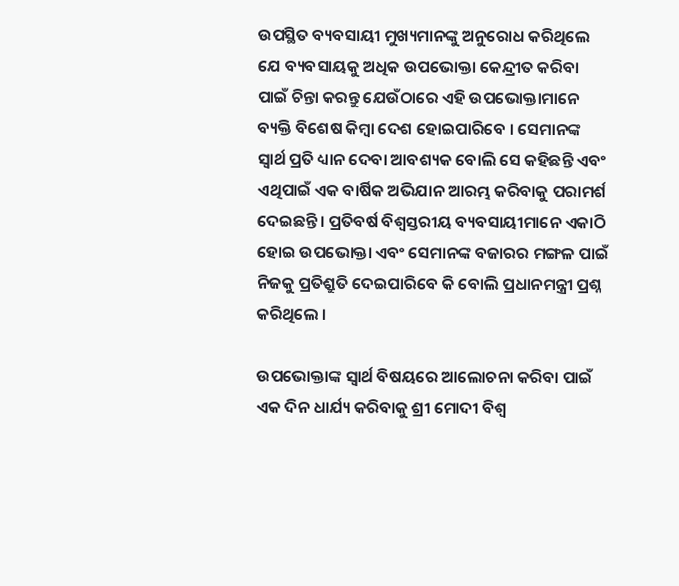ଉପସ୍ଥିତ ବ୍ୟବସାୟୀ ମୁଖ୍ୟମାନଙ୍କୁ ଅନୁରୋଧ କରିଥିଲେ ଯେ ବ୍ୟବସାୟକୁ ଅଧିକ ଉପଭୋକ୍ତା କେନ୍ଦ୍ରୀତ କରିବା ପାଇଁ ଚିନ୍ତା କରନ୍ତୁ ଯେଉଁଠାରେ ଏହି ଉପଭୋକ୍ତାମାନେ ବ୍ୟକ୍ତି ବିଶେଷ କିମ୍ବା ଦେଶ ହୋଇପାରିବେ । ସେମାନଙ୍କ ସ୍ୱାର୍ଥ ପ୍ରତି ଧ୍ୟାନ ଦେବା ଆବଶ୍ୟକ ବୋଲି ସେ କହିଛନ୍ତି ଏବଂ ଏଥିପାଇଁ ଏକ ବାର୍ଷିକ ଅଭିଯାନ ଆରମ୍ଭ କରିବାକୁ ପରାମର୍ଶ ଦେଇଛନ୍ତି। ପ୍ରତିବର୍ଷ ବିଶ୍ୱସ୍ତରୀୟ ବ୍ୟବସାୟୀମାନେ ଏକାଠି ହୋଇ ଉପଭୋକ୍ତା ଏବଂ ସେମାନଙ୍କ ବଜାରର ମଙ୍ଗଳ ପାଇଁ ନିଜକୁ ପ୍ରତିଶ୍ରୁତି ଦେଇପାରିବେ କି ବୋଲି ପ୍ରଧାନମନ୍ତ୍ରୀ ପ୍ରଶ୍ନ କରିଥିଲେ ।

ଉପଭୋକ୍ତାଙ୍କ ସ୍ୱାର୍ଥ ବିଷୟରେ ଆଲୋଚନା କରିବା ପାଇଁ ଏକ ଦିନ ଧାର୍ଯ୍ୟ କରିବାକୁ ଶ୍ରୀ ମୋଦୀ ବିଶ୍ୱ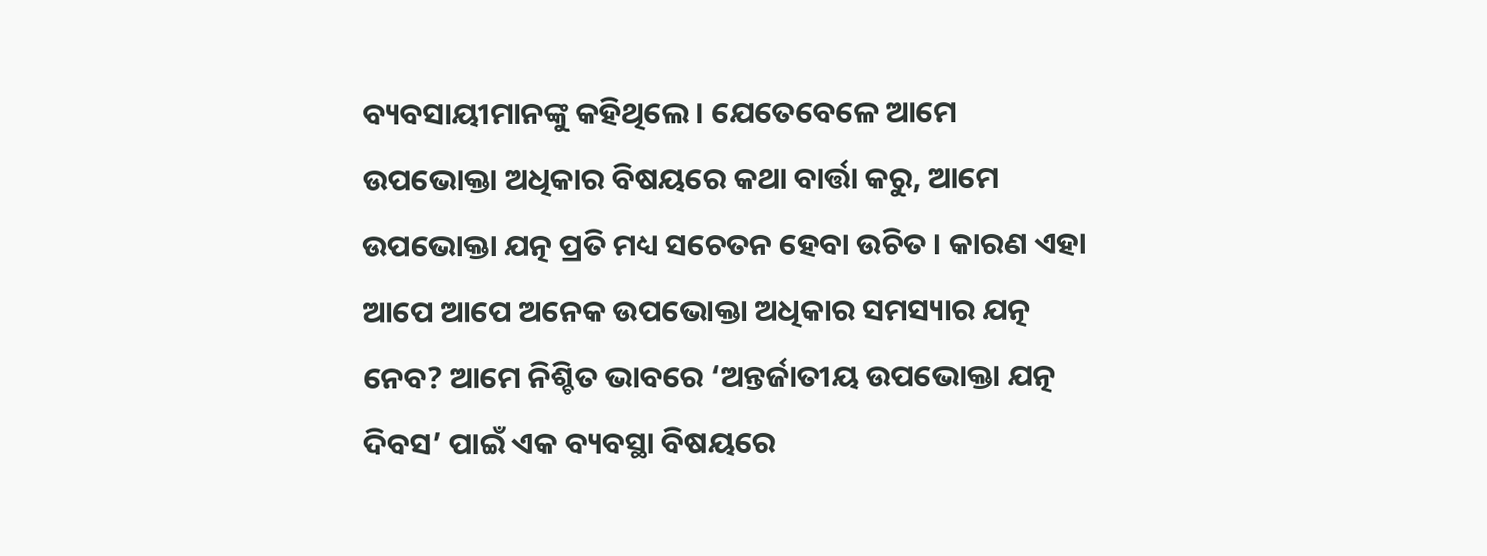ବ୍ୟବସାୟୀମାନଙ୍କୁ କହିଥିଲେ। ଯେତେବେଳେ ଆମେ ଉପଭୋକ୍ତା ଅଧିକାର ବିଷୟରେ କଥା ବାର୍ତ୍ତା କରୁ, ଆମେ ଉପଭୋକ୍ତା ଯତ୍ନ ପ୍ରତି ମଧ୍ୟ ସଚେତନ ହେବା ଉଚିତ । କାରଣ ଏହା ଆପେ ଆପେ ଅନେକ ଉପଭୋକ୍ତା ଅଧିକାର ସମସ୍ୟାର ଯତ୍ନ ନେବ? ଆମେ ନିଶ୍ଚିତ ଭାବରେ ‘ଅନ୍ତର୍ଜାତୀୟ ଉପଭୋକ୍ତା ଯତ୍ନ ଦିବସ’ ପାଇଁ ଏକ ବ୍ୟବସ୍ଥା ବିଷୟରେ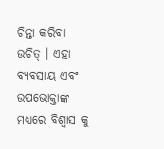ଚିନ୍ତା କରିବା ଉଚିତ୍ । ଏହା ବ୍ୟବସାୟ ଏବଂ ଉପଭୋକ୍ତାଙ୍କ ମଧ୍ୟରେ ବିଶ୍ୱାସ କୁ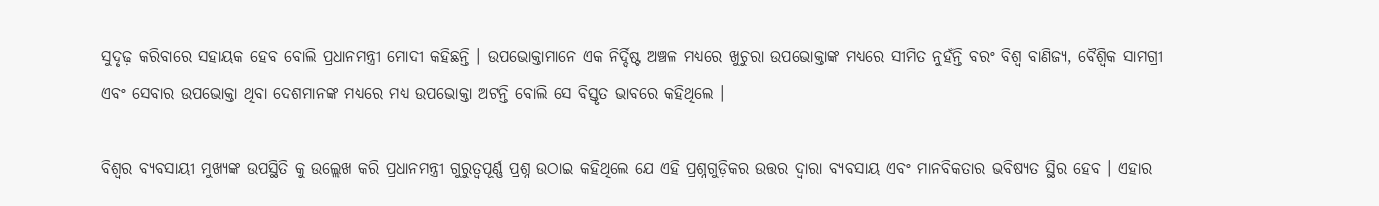ସୁଦୃଢ଼ କରିବାରେ ସହାୟକ ହେବ ବୋଲି ପ୍ରଧାନମନ୍ତ୍ରୀ ମୋଦୀ କହିଛନ୍ତି । ଉପଭୋକ୍ତାମାନେ ଏକ ନିର୍ଦ୍ଦିଷ୍ଟ ଅଞ୍ଚଳ ମଧ୍ୟରେ ଖୁଚୁରା ଉପଭୋକ୍ତାଙ୍କ ମଧ୍ୟରେ ସୀମିତ ନୁହଁନ୍ତି ବରଂ ବିଶ୍ୱ ବାଣିଜ୍ୟ, ବୈଶ୍ୱିକ ସାମଗ୍ରୀ ଏବଂ ସେବାର ଉପଭୋକ୍ତା ଥିବା ଦେଶମାନଙ୍କ ମଧ୍ୟରେ ମଧ୍ୟ ଉପଭୋକ୍ତା ଅଟନ୍ତି ବୋଲି ସେ ବିସ୍ତୃତ ଭାବରେ କହିଥିଲେ ।

ବିଶ୍ୱର ବ୍ୟବସାୟୀ ମୁଖ୍ୟଙ୍କ ଉପସ୍ଥିତି କୁ ଉଲ୍ଲେଖ କରି ପ୍ରଧାନମନ୍ତ୍ରୀ ଗୁରୁତ୍ୱପୂର୍ଣ୍ଣ ପ୍ରଶ୍ନ ଉଠାଇ କହିଥିଲେ ଯେ ଏହି ପ୍ରଶ୍ନଗୁଡ଼ିକର ଉତ୍ତର ଦ୍ୱାରା ବ୍ୟବସାୟ ଏବଂ ମାନବିକତାର ଭବିଷ୍ୟତ ସ୍ଥିର ହେବ । ଏହାର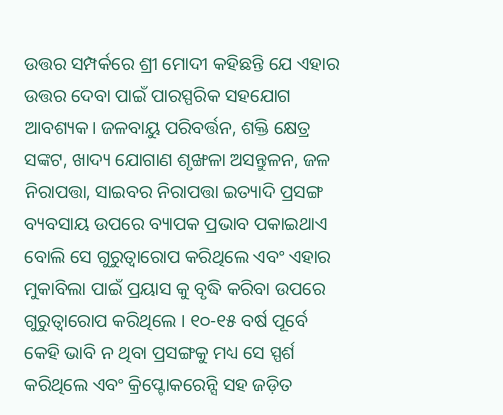ଉତ୍ତର ସମ୍ପର୍କରେ ଶ୍ରୀ ମୋଦୀ କହିଛନ୍ତି ଯେ ଏହାର ଉତ୍ତର ଦେବା ପାଇଁ ପାରସ୍ପରିକ ସହଯୋଗ ଆବଶ୍ୟକ। ଜଳବାୟୁ ପରିବର୍ତ୍ତନ, ଶକ୍ତି କ୍ଷେତ୍ର ସଙ୍କଟ, ଖାଦ୍ୟ ଯୋଗାଣ ଶୃଙ୍ଖଳା ଅସନ୍ତୁଳନ, ଜଳ ନିରାପତ୍ତା, ସାଇବର ନିରାପତ୍ତା ଇତ୍ୟାଦି ପ୍ରସଙ୍ଗ ବ୍ୟବସାୟ ଉପରେ ବ୍ୟାପକ ପ୍ରଭାବ ପକାଇଥାଏ ବୋଲି ସେ ଗୁରୁତ୍ୱାରୋପ କରିଥିଲେ ଏବଂ ଏହାର ମୁକାବିଲା ପାଇଁ ପ୍ରୟାସ କୁ ବୃଦ୍ଧି କରିବା ଉପରେ ଗୁରୁତ୍ୱାରୋପ କରିଥିଲେ । ୧୦-୧୫ ବର୍ଷ ପୂର୍ବେ କେହି ଭାବି ନ ଥିବା ପ୍ରସଙ୍ଗକୁ ମଧ୍ୟ ସେ ସ୍ପର୍ଶ କରିଥିଲେ ଏବଂ କ୍ରିପ୍ଟୋକରେନ୍ସି ସହ ଜଡ଼ିତ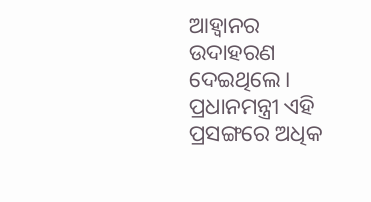ଆହ୍ବାନର ଉଦାହରଣ ଦେଇଥିଲେ। ପ୍ରଧାନମନ୍ତ୍ରୀ ଏହି ପ୍ରସଙ୍ଗରେ ଅଧିକ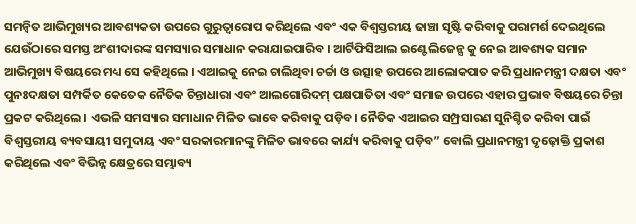ସମନ୍ୱିତ ଆଭିମୁଖ୍ୟର ଆବଶ୍ୟକତା ଉପରେ ଗୁରୁତ୍ୱାରୋପ କରିଥିଲେ ଏବଂ ଏକ ବିଶ୍ୱସ୍ତରୀୟ ଢାଞ୍ଚା ସୃଷ୍ଟି କରିବାକୁ ପରାମର୍ଶ ଦେଇଥିଲେ ଯେଉଁଠାରେ ସମସ୍ତ ଅଂଶୀଦାରଙ୍କ ସମସ୍ୟାର ସମାଧାନ କରାଯାଇପାରିବ । ଆର୍ଟିଫିସିଆଲ ଇଣ୍ଟେଲିଜେନ୍ସ କୁ ନେଇ ଆବଶ୍ୟକ ସମାନ ଆଭିମୁଖ୍ୟ ବିଷୟରେ ମଧ୍ୟ ସେ କହିଥିଲେ । ଏଆଇକୁ ନେଇ ଚାଲିଥିବା ଚର୍ଚ୍ଚା ଓ ଉତ୍ସାହ ଉପରେ ଆଲୋକପାତ କରି ପ୍ରଧାନମନ୍ତ୍ରୀ ଦକ୍ଷତା ଏବଂ ପୁନଃଦକ୍ଷତା ସମ୍ପର୍କିତ କେତେକ ନୈତିକ ଚିନ୍ତାଧାରା ଏବଂ ଆଲଗୋରିଦମ୍ ପକ୍ଷପାତିତା ଏବଂ ସମାଜ ଉପରେ ଏହାର ପ୍ରଭାବ ବିଷୟରେ ଚିନ୍ତା ପ୍ରକଟ କରିଥିଲେ । ଏଭଳି ସମସ୍ୟାର ସମାଧାନ ମିଳିତ ଭାବେ କରିବାକୁ ପଡ଼ିବ। ନୈତିକ ଏଆଇର ସମ୍ପ୍ରସାରଣ ସୁନିଶ୍ଚିତ କରିବା ପାଇଁ ବିଶ୍ୱସ୍ତରୀୟ ବ୍ୟବସାୟୀ ସମୁଦାୟ ଏବଂ ସରକାରମାନଙ୍କୁ ମିଳିତ ଭାବରେ କାର୍ଯ୍ୟ କରିବାକୁ ପଡ଼ିବ” ବୋଲି ପ୍ରଧାନମନ୍ତ୍ରୀ ଦୃଢ଼ୋକ୍ତି ପ୍ରକାଶ କରିଥିଲେ ଏବଂ ବିଭିନ୍ନ କ୍ଷେତ୍ରରେ ସମ୍ଭାବ୍ୟ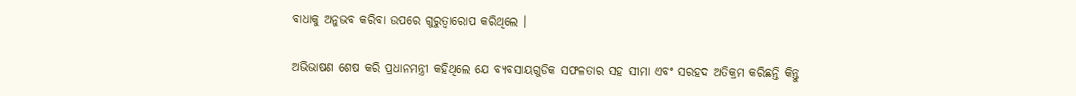ବାଧାକୁ ଅନୁଭବ କରିବା ଉପରେ ଗୁରୁତ୍ୱାରୋପ କରିଥିଲେ ।

ଅଭିଭାଷଣ ଶେଷ କରି ପ୍ରଧାନମନ୍ତ୍ରୀ କହିଥିଲେ ଯେ ବ୍ୟବସାୟଗୁଡିକ ସଫଳତାର ସହ ସୀମା ଏବଂ ସରହଦ ଅତିକ୍ରମ କରିଛନ୍ତି କିନ୍ତୁ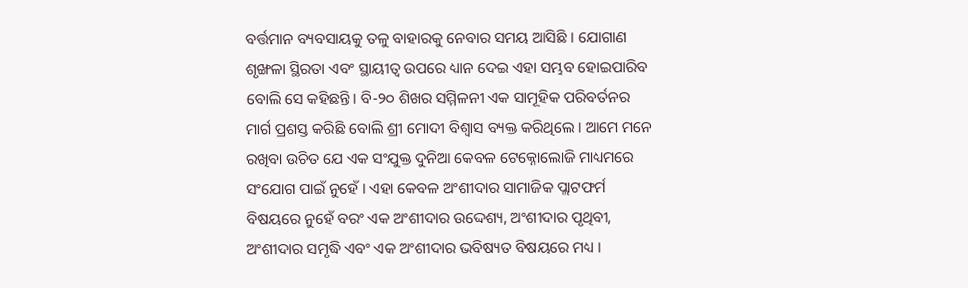ବର୍ତ୍ତମାନ ବ୍ୟବସାୟକୁ ତଳୁ ବାହାରକୁ ନେବାର ସମୟ ଆସିଛି । ଯୋଗାଣ ଶୃଙ୍ଖଳା ସ୍ଥିରତା ଏବଂ ସ୍ଥାୟୀତ୍ବ ଉପରେ ଧ୍ୟାନ ଦେଇ ଏହା ସମ୍ଭବ ହୋଇପାରିବ ବୋଲି ସେ କହିଛନ୍ତି। ବି-୨୦ ଶିଖର ସମ୍ମିଳନୀ ଏକ ସାମୂହିକ ପରିବର୍ତନର ମାର୍ଗ ପ୍ରଶସ୍ତ କରିଛି ବୋଲି ଶ୍ରୀ ମୋଦୀ ବିଶ୍ୱାସ ବ୍ୟକ୍ତ କରିଥିଲେ । ଆମେ ମନେ ରଖିବା ଉଚିତ ଯେ ଏକ ସଂଯୁକ୍ତ ଦୁନିଆ କେବଳ ଟେକ୍ନୋଲୋଜି ମାଧ୍ୟମରେ ସଂଯୋଗ ପାଇଁ ନୁହେଁ । ଏହା କେବଳ ଅଂଶୀଦାର ସାମାଜିକ ପ୍ଲାଟଫର୍ମ ବିଷୟରେ ନୁହେଁ ବରଂ ଏକ ଅଂଶୀଦାର ଉଦ୍ଦେଶ୍ୟ, ଅଂଶୀଦାର ପୃଥିବୀ, ଅଂଶୀଦାର ସମୃଦ୍ଧି ଏବଂ ଏକ ଅଂଶୀଦାର ଭବିଷ୍ୟତ ବିଷୟରେ ମଧ୍ୟ ।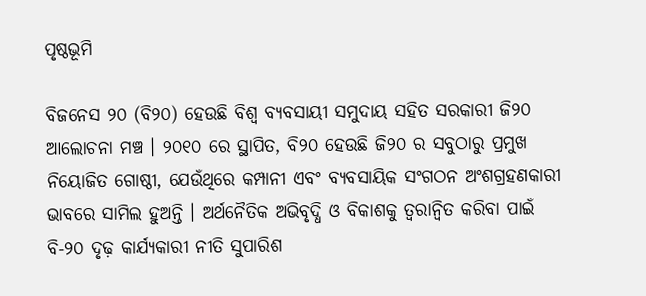ପୃଷ୍ଠଭୂମି

ବିଜନେସ ୨୦ (ବି୨୦) ହେଉଛି ବିଶ୍ୱ ବ୍ୟବସାୟୀ ସମୁଦାୟ ସହିତ ସରକାରୀ ଜି୨୦ ଆଲୋଚନା ମଞ୍ଚ । ୨୦୧୦ ରେ ସ୍ଥାପିତ, ବି୨୦ ହେଉଛି ଜି୨୦ ର ସବୁଠାରୁ ପ୍ରମୁଖ ନିୟୋଜିତ ଗୋଷ୍ଠୀ, ଯେଉଁଥିରେ କମ୍ପାନୀ ଏବଂ ବ୍ୟବସାୟିକ ସଂଗଠନ ଅଂଶଗ୍ରହଣକାରୀ ଭାବରେ ସାମିଲ ହୁଅନ୍ତି । ଅର୍ଥନୈତିକ ଅଭିବୃଦ୍ଧି ଓ ବିକାଶକୁ ତ୍ୱରାନ୍ୱିତ କରିବା ପାଇଁ ବି-୨୦ ଦୃଢ଼ କାର୍ଯ୍ୟକାରୀ ନୀତି ସୁପାରିଶ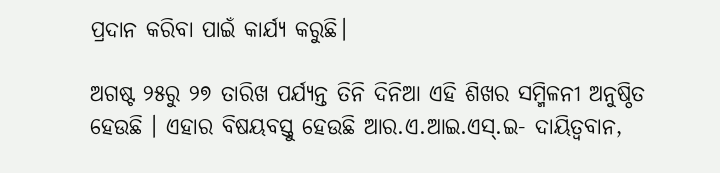ପ୍ରଦାନ କରିବା ପାଇଁ କାର୍ଯ୍ୟ କରୁଛି।

ଅଗଷ୍ଟ ୨୫ରୁ ୨୭ ତାରିଖ ପର୍ଯ୍ୟନ୍ତ ତିନି ଦିନିଆ ଏହି ଶିଖର ସମ୍ମିଳନୀ ଅନୁଷ୍ଠିତ ହେଉଛି । ଏହାର ବିଷୟବସ୍ତୁ ହେଉଛି ଆର.ଏ.ଆଇ.ଏସ୍.ଇ- ଦାୟିତ୍ୱବାନ,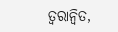ତ୍ୱରାନ୍ୱିତ,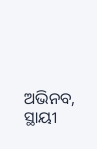ଅଭିନବ, ସ୍ଥାୟୀ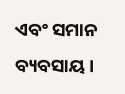ଏବଂ ସମାନ ବ୍ୟବସାୟ ।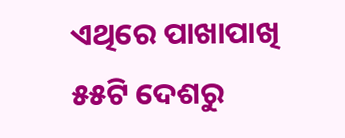ଏଥିରେ ପାଖାପାଖି ୫୫ଟି ଦେଶରୁ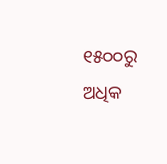୧୫୦୦ରୁ ଅଧିକ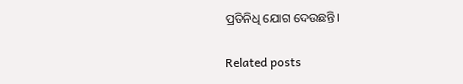ପ୍ରତିନିଧି ଯୋଗ ଦେଉଛନ୍ତି।

Related posts